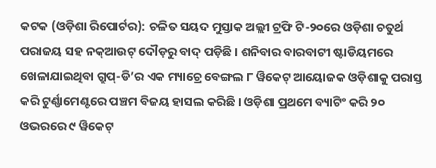କଟକ (ଓଡ଼ିଶା ରିପୋର୍ଟର): ଚଳିତ ସୟଦ ମୁସ୍ତାକ ଅଲ୍ଲୀ ଟ୍ରଫି ଟି-୨୦ରେ ଓଡ଼ିଶା ଚତୁର୍ଥ ପରାଜୟ ସହ ନକ୍ଆଉଟ୍ ଦୌଡ଼ରୁ ବାଦ୍ ପଡ଼ିଛି । ଶନିବାର ବାରବାଟୀ ଷ୍ଟାଡିୟମରେ ଖେଳାଯାଇଥିବା ଗ୍ରୁପ୍-ଡି’ର ଏକ ମ୍ୟାଚ୍ରେ ବେଙ୍ଗଲ ୮ ୱିକେଟ୍ ଆୟୋଜକ ଓଡ଼ିଶାକୁ ପରାସ୍ତ କରି ଟୁର୍ଣ୍ଣାମେଣ୍ଟରେ ପଞ୍ଚମ ବିଜୟ ହାସଲ କରିଛି । ଓଡ଼ିଶା ପ୍ରଥମେ ବ୍ୟାଟିଂ କରି ୨୦ ଓଭରରେ ୯ ୱିକେଟ୍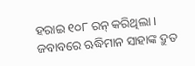ହରାଇ ୧୦୮ ରନ୍ କରିଥିଲା ।
ଜବାବରେ ଋଦ୍ଧିମାନ ସାହାଙ୍କ ଦ୍ରୁତ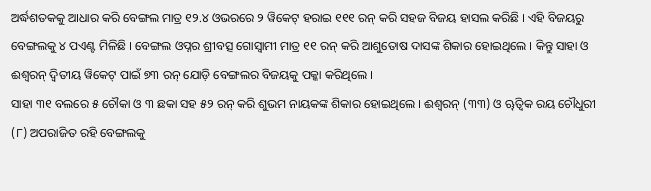ଅର୍ଦ୍ଧଶତକକୁ ଆଧାର କରି ବେଙ୍ଗଲ ମାତ୍ର ୧୨.୪ ଓଭରରେ ୨ ୱିକେଟ୍ ହରାଇ ୧୧୧ ରନ୍ କରି ସହଜ ବିଜୟ ହାସଲ କରିଛି । ଏହି ବିଜୟରୁ ବେଙ୍ଗଲକୁ ୪ ପଏଣ୍ଟ ମିଳିଛି । ବେଙ୍ଗଲ ଓପ୍ନର ଶ୍ରୀବତ୍ସ ଗୋସ୍ୱାମୀ ମାତ୍ର ୧୧ ରନ୍ କରି ଆଶୁତୋଷ ଦାସଙ୍କ ଶିକାର ହୋଇଥିଲେ । କିନ୍ତୁ ସାହା ଓ ଈଶ୍ୱରନ୍ ଦ୍ୱିତୀୟ ୱିକେଟ୍ ପାଇଁ ୭୩ ରନ୍ ଯୋଡ଼ି ବେଙ୍ଗଲର ବିଜୟକୁ ପକ୍କା କରିଥିଲେ ।
ସାହା ୩୧ ବଲରେ ୫ ଚୌକା ଓ ୩ ଛକା ସହ ୫୨ ରନ୍ କରି ଶୁଭମ ନାୟକଙ୍କ ଶିକାର ହୋଇଥିଲେ । ଈଶ୍ୱରନ୍ (୩୩) ଓ ୠତ୍ୱିକ ରୟ ଚୌଧୁରୀ (୮) ଅପରାଜିତ ରହି ବେଙ୍ଗଲକୁ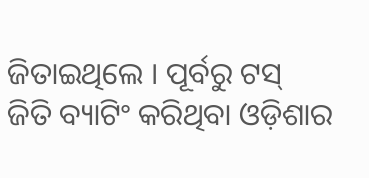ଜିତାଇଥିଲେ । ପୂର୍ବରୁ ଟସ୍ ଜିତି ବ୍ୟାଟିଂ କରିଥିବା ଓଡ଼ିଶାର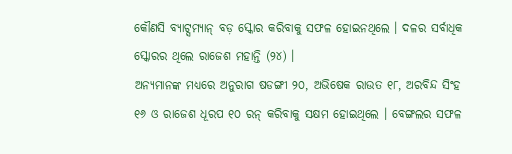କୌଣସି ବ୍ୟାଟ୍ସମ୍ୟାନ୍ ବଡ଼ ସ୍କୋର କରିବାକୁ ସଫଳ ହୋଇନଥିଲେ । ଦଳର ସର୍ବାଧିକ ସ୍କୋରର ଥିଲେ ରାଜେଶ ମହାନ୍ତି (୨୪) ।
ଅନ୍ୟମାନଙ୍କ ମଧ୍ୟରେ ଅନୁରାଗ ଷଡଙ୍ଗୀ ୨୦, ଅଭିଷେକ ରାଉତ ୧୮, ଅରବିନ୍ଦ ସିଂହ ୧୬ ଓ ରାଜେଶ ଧୂରପ ୧୦ ରନ୍ କରିବାକୁ ସକ୍ଷମ ହୋଇଥିଲେ । ବେଙ୍ଗଲର ସଫଳ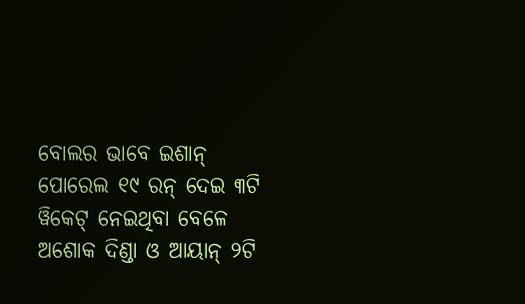ବୋଲର ଭାବେ ଇଶାନ୍ ପୋରେଲ ୧୯ ରନ୍ ଦେଇ ୩ଟି ୱିକେଟ୍ ନେଇଥିବା ବେଳେ ଅଶୋକ ଦିଣ୍ଡା ଓ ଆୟାନ୍ ୨ଟି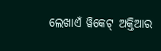ଲେଖାଏଁ ୱିକେଟ୍ ଅକ୍ତିଆର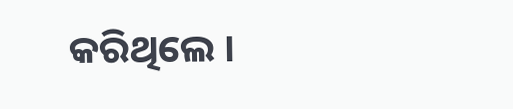କରିଥିଲେ ।